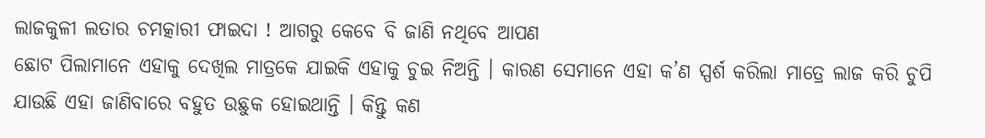ଲାଜକୁଳୀ ଲତାର ଚମତ୍କାରୀ ଫାଇଦା ! ଆଗରୁ କେବେ ବି ଜାଣି ନଥିବେ ଆପଣ
ଛୋଟ ପିଲାମାନେ ଏହାକୁ ଦେଖିଲ ମାତ୍ରକେ ଯାଇକି ଏହାକୁ ଚୁଇ ନିଅନ୍ତି । କାରଣ ସେମାନେ ଏହା କ’ଣ ସ୍ପର୍ଶ କରିଲା ମାତ୍ରେ ଲାଜ କରି ଚୁପି ଯାଉଛି ଏହା ଜାଣିବାରେ ବହୁତ ଉଛୁକ ହୋଇଥାନ୍ତି । କିନ୍ତୁ କଣ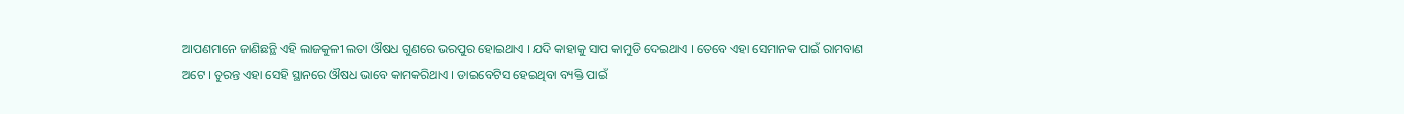ଆପଣମାନେ ଜାଣିଛନ୍ଥି ଏହି ଲାଜକୁଳୀ ଲତା ଔଷଧ ଗୁଣରେ ଭରପୁର ହୋଇଥାଏ । ଯଦି କାହାକୁ ସାପ କାମୁଡି ଦେଇଥାଏ । ତେବେ ଏହା ସେମାନକ ପାଇଁ ରାମବାଣ ଅଟେ । ତୁରନ୍ତ ଏହା ସେହି ସ୍ଥାନରେ ଔଷଧ ଭାବେ କାମକରିଥାଏ । ଡାଇବେଟିସ ହେଇଥିବା ବ୍ୟକ୍ତି ପାଇଁ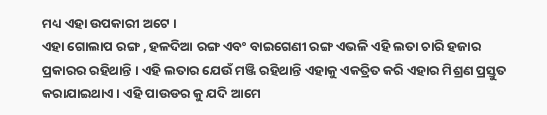ମଧ୍ୟ ଏହା ଉପକାରୀ ଅଟେ ।
ଏହା ଗୋଲାପ ରଙ୍ଗ , ହଳଦିଆ ରଙ୍ଗ ଏବଂ ବାଇଗେଣୀ ରଙ୍ଗ ଏଭଳି ଏହି ଲତା ଚାରି ହଜାର ପ୍ରକାରର ରହିଥାନ୍ତି । ଏହି ଲତାର ଯେଉଁ ମଞ୍ଜି ରହିଥାନ୍ତି ଏହାକୁ ଏକତ୍ରିତ କରି ଏହାର ମିଶ୍ରଣ ପ୍ରସ୍ତୁତ କରାଯାଇଥାଏ । ଏହି ପାଉଡର କୁ ଯଦି ଆମେ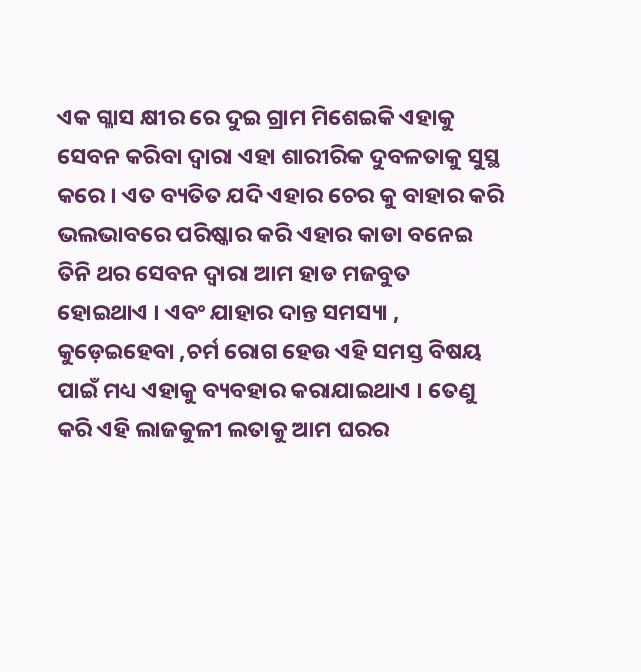ଏକ ଗ୍ଳାସ କ୍ଷୀର ରେ ଦୁଇ ଗ୍ରାମ ମିଶେଇକି ଏହାକୁ ସେବନ କରିବା ଦ୍ଵାରା ଏହା ଶାରୀରିକ ଦୁବଳତାକୁ ସୁସ୍ଥ କରେ । ଏତ ବ୍ୟତିତ ଯଦି ଏହାର ଚେର କୁ ବାହାର କରି ଭଲଭାବରେ ପରିଷ୍କାର କରି ଏହାର କାଡା ବନେଇ ତିନି ଥର ସେବନ ଦ୍ଵାରା ଆମ ହାଡ ମଜବୁତ ହୋଇଥାଏ । ଏବଂ ଯାହାର ଦାନ୍ତ ସମସ୍ୟା , କୁଡ଼େଇହେବା ,ଚର୍ମ ରୋଗ ହେଉ ଏହି ସମସ୍ତ ବିଷୟ ପାଇଁ ମଧ୍ୟ ଏହାକୁ ବ୍ୟବହାର କରାଯାଇଥାଏ । ତେଣୁ କରି ଏହି ଲାଜକୁଳୀ ଲତାକୁ ଆମ ଘରର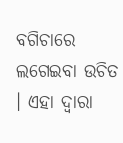ବଗିଚାରେ ଲଗେଇବା ଉଚିତ । ଏହା ଦ୍ଵାରା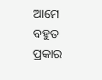ଆମେ ବହୁତ ପ୍ରକାର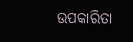ଉପକାରିତା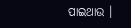ପାଇଥାଉ ।